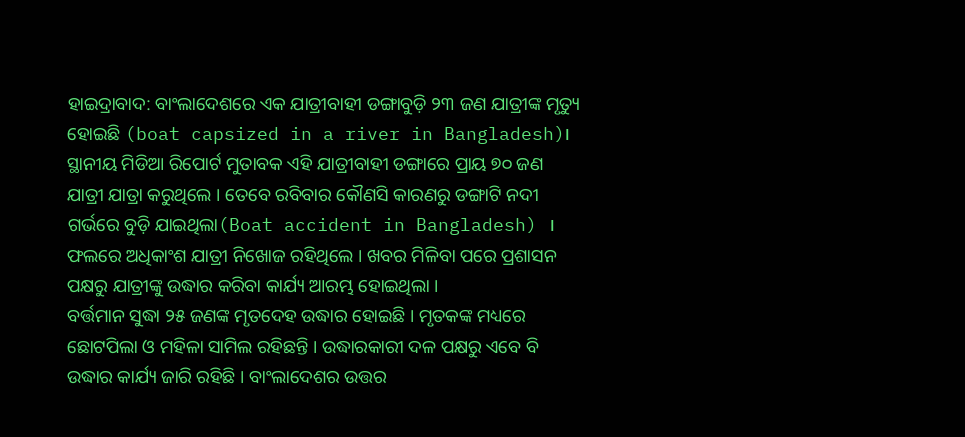ହାଇଦ୍ରାବାଦ: ବାଂଲାଦେଶରେ ଏକ ଯାତ୍ରୀବାହୀ ଡଙ୍ଗାବୁଡ଼ି ୨୩ ଜଣ ଯାତ୍ରୀଙ୍କ ମୃତ୍ୟୁ ହୋଇଛି (boat capsized in a river in Bangladesh)। ସ୍ଥାନୀୟ ମିଡିଆ ରିପୋର୍ଟ ମୁତାବକ ଏହି ଯାତ୍ରୀବାହୀ ଡଙ୍ଗାରେ ପ୍ରାୟ ୭୦ ଜଣ ଯାତ୍ରୀ ଯାତ୍ରା କରୁଥିଲେ । ତେବେ ରବିବାର କୌଣସି କାରଣରୁ ଡଙ୍ଗାଟି ନଦୀ ଗର୍ଭରେ ବୁଡ଼ି ଯାଇଥିଲା(Boat accident in Bangladesh) । ଫଲରେ ଅଧିକାଂଶ ଯାତ୍ରୀ ନିଖୋଜ ରହିଥିଲେ । ଖବର ମିଳିବା ପରେ ପ୍ରଶାସନ ପକ୍ଷରୁ ଯାତ୍ରୀଙ୍କୁ ଉଦ୍ଧାର କରିବା କାର୍ଯ୍ୟ ଆରମ୍ଭ ହୋଇଥିଲା ।
ବର୍ତ୍ତମାନ ସୁଦ୍ଧା ୨୫ ଜଣଙ୍କ ମୃତଦେହ ଉଦ୍ଧାର ହୋଇଛି । ମୃତକଙ୍କ ମଧ୍ୟରେ ଛୋଟପିଲା ଓ ମହିଳା ସାମିଲ ରହିଛନ୍ତି । ଉଦ୍ଧାରକାରୀ ଦଳ ପକ୍ଷରୁ ଏବେ ବି ଉଦ୍ଧାର କାର୍ଯ୍ୟ ଜାରି ରହିଛି । ବାଂଲାଦେଶର ଉତ୍ତର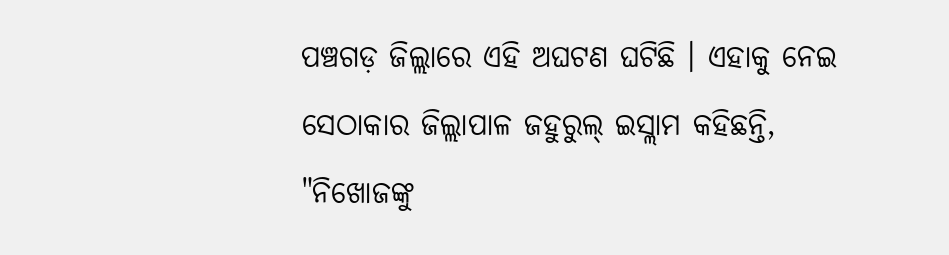ପଞ୍ଚଗଡ଼ ଜିଲ୍ଲାରେ ଏହି ଅଘଟଣ ଘଟିଛି । ଏହାକୁ ନେଇ ସେଠାକାର ଜିଲ୍ଲାପାଳ ଜହୁରୁଲ୍ ଇସ୍ଲାମ କହିଛନ୍ତି, "ନିଖୋଜଙ୍କୁ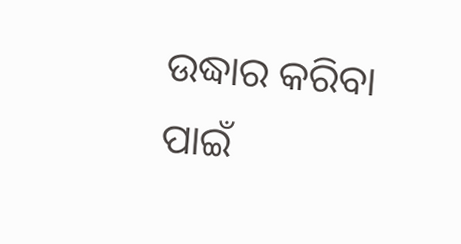ଉଦ୍ଧାର କରିବା ପାଇଁ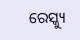ରେସ୍କ୍ୟୁ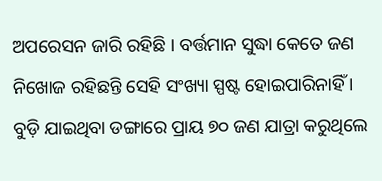ଅପରେସନ ଜାରି ରହିଛି । ବର୍ତ୍ତମାନ ସୁଦ୍ଧା କେତେ ଜଣ ନିଖୋଜ ରହିଛନ୍ତି ସେହି ସଂଖ୍ୟା ସ୍ପଷ୍ଟ ହୋଇପାରିନାହିଁ । ବୁଡ଼ି ଯାଇଥିବା ଡଙ୍ଗାରେ ପ୍ରାୟ ୭୦ ଜଣ ଯାତ୍ରା କରୁଥିଲେ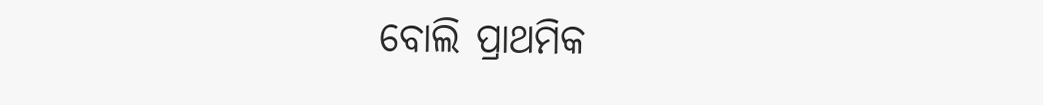ବୋଲି ପ୍ରାଥମିକ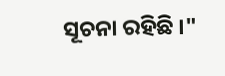ସୂଚନା ରହିଛି ।"